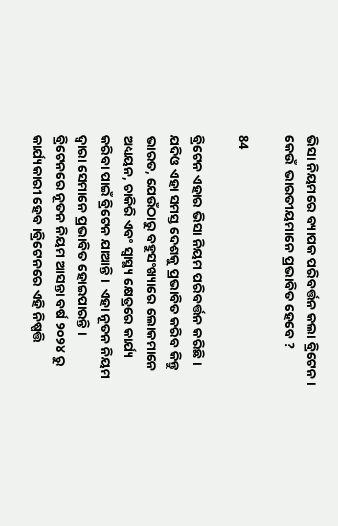ଭିସା ନିୟମରେ ବ୍ୟାପକ ପରିବର୍ତ୍ତନ କଲା ବ୍ରିଟେନ । କେଉଁ  ଭାରତୀୟମାନେ ପ୍ରଭାବିତ ହେବେ ?

84

ବ୍ରିଟେନ ଏହାର ଭିସା ନିୟମ ପରିବର୍ତ୍ତନ କରିଛି । ଯଦିଓ ଏହା ସମସ୍ତ ଦେଶକୁ ପ୍ରଭାବିତ କରିବ କିନ୍ତୁ ଭାରତ, ଯେଉଁଠାରୁ ବହୁସଂଖ୍ୟାରେ ଲୋକମାନେ ଅଧ୍ୟୟନ, ଚାକିରି ଏବଂ ସ୍ୱାସ୍ଥ୍ୟ କ୍ଷେତ୍ରରେ କାର୍ଯ୍ୟ କରିବା ପାଇଁ ବ୍ରିଟେନ ଯାଆନ୍ତି ।  ଏହା ନୂତନ ନିୟମ ଦ୍ୱାରା ସେମାନେ ପ୍ରଭାବିତ ହୋଇପାରନ୍ତି । ବ୍ରିଟେନରେ ନୂତନ ନିୟମ ଆସନ୍ତା ବର୍ଷ ୨୦୨୪ ରୁ କାର୍ଯ୍ୟକାରୀ ହେବ ।ବ୍ରିଟେନରେ ଏହି ନିଷ୍ପତ୍ତି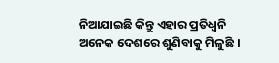ନିଆଯାଇଛି କିନ୍ତୁ ଏହାର ପ୍ରତିଧ୍ଵନି  ଅନେକ ଦେଶରେ ଶୁଣିବାକୁ ମିଳୁଛି ।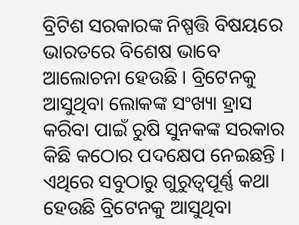ବ୍ରିଟିଶ ସରକାରଙ୍କ ନିଷ୍ପତ୍ତି ବିଷୟରେ ଭାରତରେ ବିଶେଷ ଭାବେ ଆଲୋଚନା ହେଉଛି । ବ୍ରିଟେନକୁ ଆସୁଥିବା ଲୋକଙ୍କ ସଂଖ୍ୟା ହ୍ରାସ କରିବା ପାଇଁ ରୁଷି ସୁନକଙ୍କ ସରକାର କିଛି କଠୋର ପଦକ୍ଷେପ ନେଇଛନ୍ତି । ଏଥିରେ ସବୁଠାରୁ ଗୁରୁତ୍ୱପୂର୍ଣ୍ଣ କଥା ହେଉଛି ବ୍ରିଟେନକୁ ଆସୁଥିବା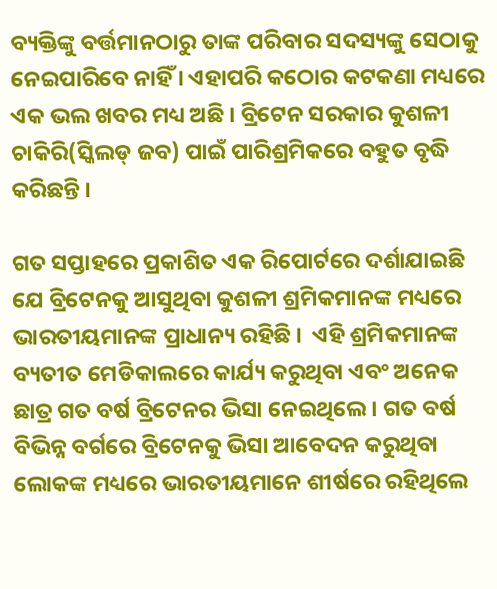ବ୍ୟକ୍ତିଙ୍କୁ ବର୍ତ୍ତମାନଠାରୁ ତାଙ୍କ ପରିବାର ସଦସ୍ୟଙ୍କୁ ସେଠାକୁ ନେଇପାରିବେ ନାହିଁ । ଏହାପରି କଠୋର କଟକଣା ମଧ୍ୟରେ ଏକ ଭଲ ଖବର ମଧ୍ୟ ଅଛି । ବ୍ରିଟେନ ସରକାର କୁଶଳୀ ଚାକିରି(ସ୍କିଲଡ୍ ଜବ) ପାଇଁ ପାରିଶ୍ରମିକରେ ବହୁତ ବୃଦ୍ଧି କରିଛନ୍ତି ।

ଗତ ସପ୍ତାହରେ ପ୍ରକାଶିତ ଏକ ରିପୋର୍ଟରେ ଦର୍ଶାଯାଇଛି ଯେ ବ୍ରିଟେନକୁ ଆସୁଥିବା କୁଶଳୀ ଶ୍ରମିକମାନଙ୍କ ମଧ୍ୟରେ  ଭାରତୀୟମାନଙ୍କ ପ୍ରାଧାନ୍ୟ ରହିଛି ।  ଏହି ଶ୍ରମିକମାନଙ୍କ ବ୍ୟତୀତ ମେଡିକାଲରେ କାର୍ଯ୍ୟ କରୁଥିବା ଏବଂ ଅନେକ ଛାତ୍ର ଗତ ବର୍ଷ ବ୍ରିଟେନର ଭିସା ନେଇଥିଲେ । ଗତ ବର୍ଷ ବିଭିନ୍ନ ବର୍ଗରେ ବ୍ରିଟେନକୁ ଭିସା ଆବେଦନ କରୁଥିବା ଲୋକଙ୍କ ମଧ୍ୟରେ ଭାରତୀୟମାନେ ଶୀର୍ଷରେ ରହିଥିଲେ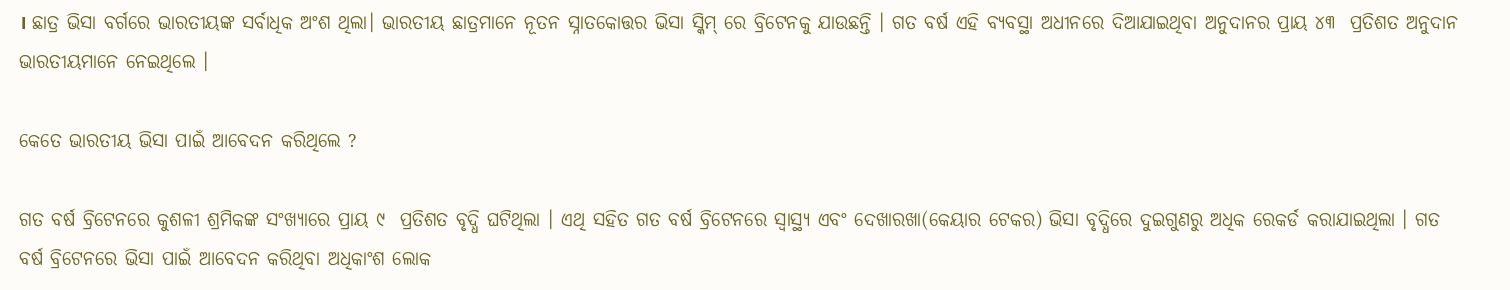। ଛାତ୍ର ଭିସା ବର୍ଗରେ ଭାରତୀୟଙ୍କ ସର୍ବାଧିକ ଅଂଶ ଥିଲା। ଭାରତୀୟ ଛାତ୍ରମାନେ ନୂତନ ସ୍ନାତକୋତ୍ତର ଭିସା ସ୍କିମ୍ ରେ ବ୍ରିଟେନକୁ ଯାଉଛନ୍ତି । ଗତ ବର୍ଷ ଏହି ବ୍ୟବସ୍ଥା ଅଧୀନରେ ଦିଆଯାଇଥିବା ଅନୁଦାନର ପ୍ରାୟ ୪୩  ପ୍ରତିଶତ ଅନୁଦାନ ଭାରତୀୟମାନେ ନେଇଥିଲେ ।

କେତେ ଭାରତୀୟ ଭିସା ପାଇଁ ଆବେଦନ କରିଥିଲେ ?

ଗତ ବର୍ଷ ବ୍ରିଟେନରେ କୁଶଳୀ ଶ୍ରମିକଙ୍କ ସଂଖ୍ୟାରେ ପ୍ରାୟ ୯  ପ୍ରତିଶତ ବୃଦ୍ଧି ଘଟିଥିଲା । ଏଥି ସହିତ ଗତ ବର୍ଷ ବ୍ରିଟେନରେ ସ୍ୱାସ୍ଥ୍ୟ ଏବଂ ଦେଖାରଖା(କେୟାର ଟେକର) ଭିସା ବୃଦ୍ଧିରେ ଦୁଇଗୁଣରୁ ଅଧିକ ରେକର୍ଡ କରାଯାଇଥିଲା । ଗତ ବର୍ଷ ବ୍ରିଟେନରେ ଭିସା ପାଇଁ ଆବେଦନ କରିଥିବା ଅଧିକାଂଶ ଲୋକ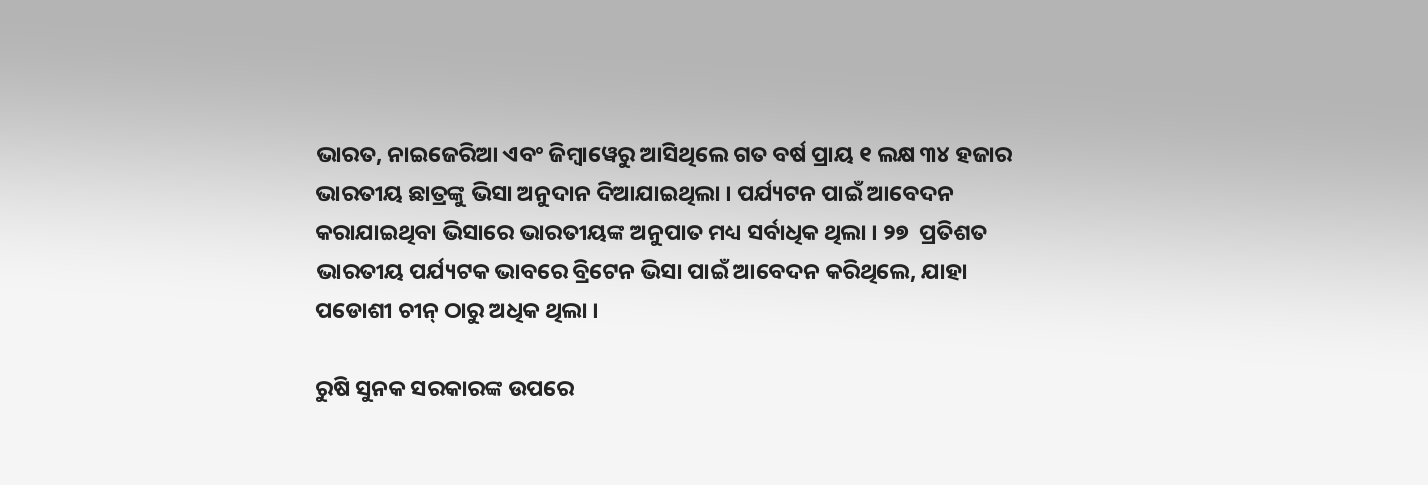ଭାରତ, ନାଇଜେରିଆ ଏବଂ ଜିମ୍ବାୱେରୁ ଆସିଥିଲେ ଗତ ବର୍ଷ ପ୍ରାୟ ୧ ଲକ୍ଷ ୩୪ ହଜାର ଭାରତୀୟ ଛାତ୍ରଙ୍କୁ ଭିସା ଅନୁଦାନ ଦିଆଯାଇଥିଲା । ପର୍ଯ୍ୟଟନ ପାଇଁ ଆବେଦନ କରାଯାଇଥିବା ଭିସାରେ ଭାରତୀୟଙ୍କ ଅନୁପାତ ମଧ୍ୟ ସର୍ବାଧିକ ଥିଲା । ୨୭  ପ୍ରତିଶତ ଭାରତୀୟ ପର୍ଯ୍ୟଟକ ଭାବରେ ବ୍ରିଟେନ ଭିସା ପାଇଁ ଆବେଦନ କରିଥିଲେ, ଯାହା ପଡୋଶୀ ଚୀନ୍ ଠାରୁ ଅଧିକ ଥିଲା ।

ରୁଷି ସୁନକ ସରକାରଙ୍କ ଉପରେ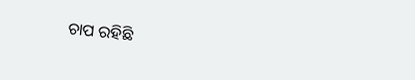ଚାପ ରହିଛି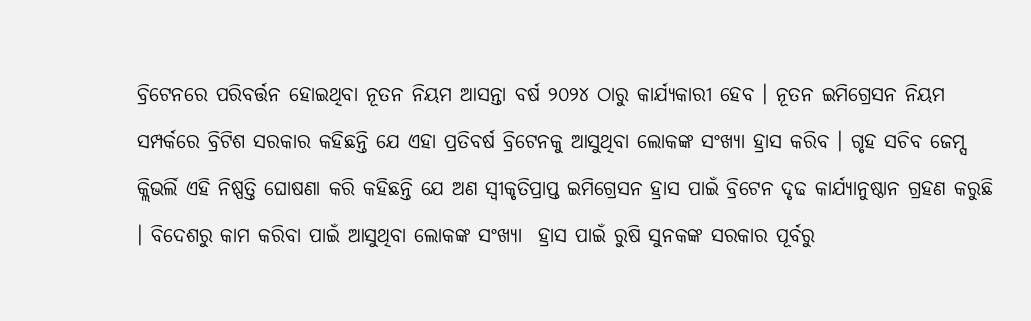ବ୍ରିଟେନରେ ପରିବର୍ତ୍ତନ ହୋଇଥିବା ନୂତନ ନିୟମ ଆସନ୍ତା ବର୍ଷ ୨୦୨୪ ଠାରୁ କାର୍ଯ୍ୟକାରୀ ହେବ । ନୂତନ ଇମିଗ୍ରେସନ ନିୟମ ସମ୍ପର୍କରେ ବ୍ରିଟିଶ ସରକାର କହିଛନ୍ତି ଯେ ଏହା ପ୍ରତିବର୍ଷ ବ୍ରିଟେନକୁ ଆସୁଥିବା ଲୋକଙ୍କ ସଂଖ୍ୟା ହ୍ରାସ କରିବ । ଗୃହ ସଚିବ ଜେମ୍ସ କ୍ଲିଭର୍ଲି ଏହି ନିଷ୍ପତ୍ତି ଘୋଷଣା କରି କହିଛନ୍ତି ଯେ ଅଣ ସ୍ୱୀକୃତିପ୍ରାପ୍ତ ଇମିଗ୍ରେସନ ହ୍ରାସ ପାଇଁ ବ୍ରିଟେନ ଦୃଢ କାର୍ଯ୍ୟାନୁଷ୍ଠାନ ଗ୍ରହଣ କରୁଛି । ବିଦେଶରୁ କାମ କରିବା ପାଇଁ ଆସୁଥିବା ଲୋକଙ୍କ ସଂଖ୍ୟା  ହ୍ରାସ ପାଇଁ ରୁଷି ସୁନକଙ୍କ ସରକାର ପୂର୍ବରୁ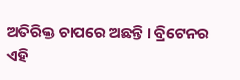ଅତିରିକ୍ତ ଚାପରେ ଅଛନ୍ତି । ବ୍ରିଟେନର ଏହି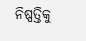ନିଷ୍ପତ୍ତିକୁ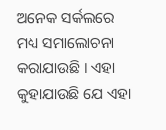ଅନେକ ସର୍କଲରେ ମଧ୍ୟ ସମାଲୋଚନା କରାଯାଉଛି । ଏହା କୁହାଯାଉଛି ଯେ ଏହା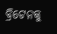ବ୍ରିଟେନକୁ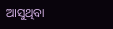ଆସୁଥିବା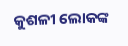କୁଶଳୀ ଲୋକଙ୍କ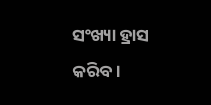ସଂଖ୍ୟା ହ୍ରାସ କରିବ ।